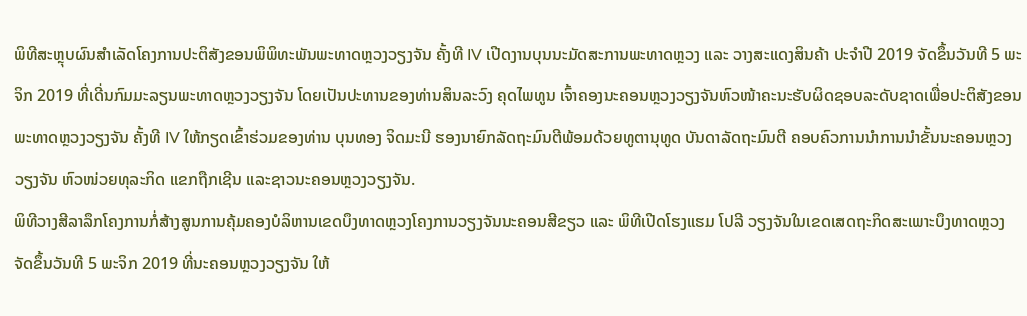ພິທີສະຫຼຸບຜົນສຳເລັດໂຄງການປະຕິສັງຂອນພິພິທະພັນພະທາດຫຼວງວຽງຈັນ ຄັ້ງທີ IV ເປີດງານບຸນນະມັດສະການພະທາດຫຼວງ ແລະ ວາງສະແດງສິນຄ້າ ປະຈຳປີ 2019 ຈັດຂຶ້ນວັນທີ 5 ພະຈິກ 2019 ທີ່ເດີ່ນກົມມະລຽນພະທາດຫຼວງວຽງຈັນ ໂດຍເປັນປະທານຂອງທ່ານສິນລະວົງ ຄຸດໄພທູນ ເຈົ້າຄອງນະຄອນຫຼວງວຽງຈັນຫົວໜ້າຄະນະຮັບຜິດຊອບລະດັບຊາດເພື່ອປະຕິສັງຂອນພະທາດຫຼວງວຽງຈັນ ຄັ້ງທີ IV ໃຫ້ກຽດເຂົ້າຮ່ວມຂອງທ່ານ ບຸນທອງ ຈິດມະນີ ຮອງນາຍົກລັດຖະມົນຕີພ້ອມດ້ວຍທູຕານຸທູດ ບັນດາລັດຖະມົນຕີ ຄອບຄົວການນຳການນຳຂັ້ນນະຄອນຫຼວງວຽງຈັນ ຫົວໜ່ວຍທຸລະກິດ ແຂກຖືກເຊີນ ແລະຊາວນະຄອນຫຼວງວຽງຈັນ.
ພິທີວາງສີລາລຶກໂຄງການກໍ່ສ້າງສູນການຄຸ້ມຄອງບໍລິຫານເຂດບຶງທາດຫຼວງໂຄງການວຽງຈັນນະຄອນສີຂຽວ ແລະ ພິທີເປີດໂຮງແຮມ ໂປລີ ວຽງຈັນໃນເຂດເສດຖະກິດສະເພາະບຶງທາດຫຼວງ ຈັດຂຶ້ນວັນທີ 5 ພະຈິກ 2019 ທີ່ນະຄອນຫຼວງວຽງຈັນ ໃຫ້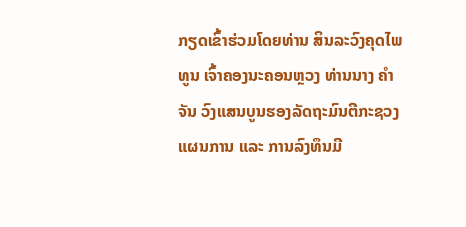ກຽດເຂົ້າຮ່ວມໂດຍທ່ານ ສິນລະວົງຄຸດໄພທູນ ເຈົ້າຄອງນະຄອນຫຼວງ ທ່ານນາງ ຄຳຈັນ ວົງແສນບູນຮອງລັດຖະມົນຕີກະຊວງແຜນການ ແລະ ການລົງທຶນມີ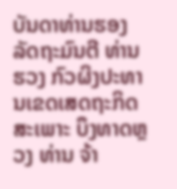ບັນດາທ່ານຮອງລັດຖະມົນຕີ ທ່ານ ຮວງ ກົວຜິງປະທານເຂດເສດຖະກິດສະເພາະ ບຶງທາດຫຼວງ ທ່ານ ຈ້າ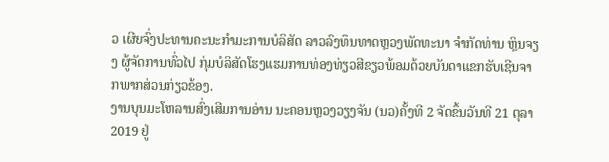ວ ເຜີຍຈົ່ງປະທານຄະນະກຳມະການບໍລິສັດ ລາວລົງທຶນທາດຫຼວງພັດທະນາ ຈຳກັດທ່ານ ຫຼິນຈຽງ ຜູ້ຈັດການທົ່ວໄປ ກຸ່ມບໍລິສັດໂຮງແຮມການທ່ອງທ່ຽວສີຂຽວພ້ອມດ້ວຍບັນດາແຂກຮັບເຊີນຈາກພາກສ່ວນກ່ຽວຂ້ອງ.
ງານບຸນມະໂຫລານສົ່ງເສີມການອ່ານ ນະຄອນຫຼວງວຽງຈັນ (ນວ)ຄັ້ງທີ 2 ຈັດຂຶ້ນວັນທີ 21 ຕຸລາ 2019 ຢູ່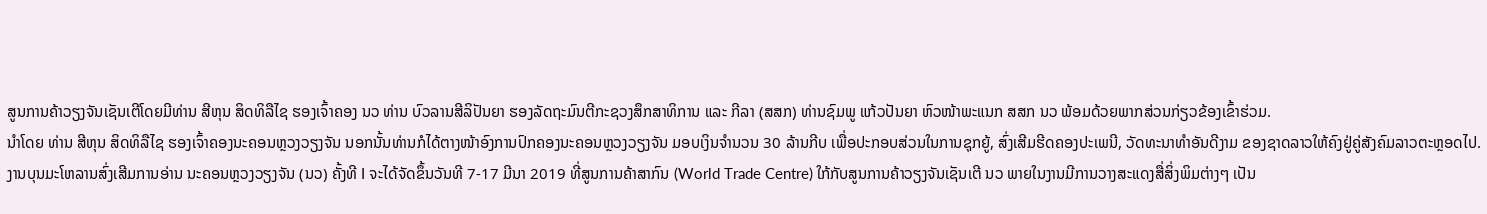ສູນການຄ້າວຽງຈັນເຊັນເຕີໂດຍມີທ່ານ ສີຫຸນ ສິດທິລືໄຊ ຮອງເຈົ້າຄອງ ນວ ທ່ານ ບົວລານສີລິປັນຍາ ຮອງລັດຖະມົນຕີກະຊວງສຶກສາທິການ ແລະ ກີລາ (ສສກ) ທ່ານຊົມພູ ແກ້ວປັນຍາ ຫົວໜ້າພະແນກ ສສກ ນວ ພ້ອມດ້ວຍພາກສ່ວນກ່ຽວຂ້ອງເຂົ້າຮ່ວມ.
ນຳໂດຍ ທ່ານ ສີຫຸນ ສິດທິລືໄຊ ຮອງເຈົ້າຄອງນະຄອນຫຼວງວຽງຈັນ ນອກນັ້ນທ່ານກໍໄດ້ຕາງໜ້າອົງການປົກຄອງນະຄອນຫຼວງວຽງຈັນ ມອບເງິນຈຳນວນ 30 ລ້ານກີບ ເພື່ອປະກອບສ່ວນໃນການຊຸກຍູ້, ສົ່ງເສີມຮີດຄອງປະເພນີ, ວັດທະນາທຳອັນດີງາມ ຂອງຊາດລາວໃຫ້ຄົງຢູ່ຄູ່ສັງຄົມລາວຕະຫຼອດໄປ.
ງານບຸນມະໂຫລານສົ່ງເສີມການອ່ານ ນະຄອນຫຼວງວຽງຈັນ (ນວ) ຄັ້ງທີ I ຈະໄດ້ຈັດຂຶ້ນວັນທີ 7-17 ມີນາ 2019 ທີ່ສູນການຄ້າສາກົນ (World Trade Centre) ໃກ້ກັບສູນການຄ້າວຽງຈັນເຊັນເຕີ ນວ ພາຍໃນງານມີການວາງສະແດງສື່ສິ່ງພິມຕ່າງໆ ເປັນ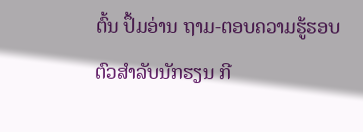ຕົ້ນ ປຶ້ມອ່ານ ຖາມ-ຕອບຄວາມຮູ້ຮອບຕົວສຳລັບນັກຮຽນ ກີ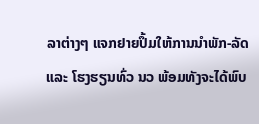ລາຕ່າງໆ ແຈກຢາຍປຶ້ມໃຫ້ການນຳພັກ-ລັດ ແລະ ໂຮງຮຽນທົ່ວ ນວ ພ້ອມທັງຈະໄດ້ພົບ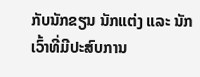ກັບນັກຂຽນ ນັກແຕ່ງ ແລະ ນັກເວົ້າທີ່ມີປະສົບການ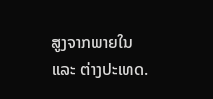ສູງຈາກພາຍໃນ ແລະ ຕ່າງປະເທດ.